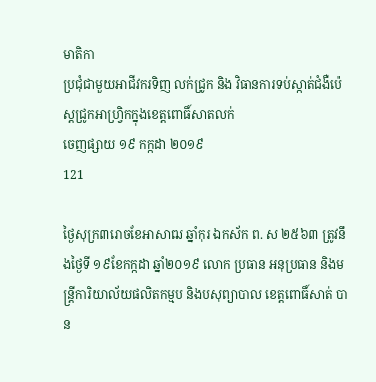មាតិកា
ប្រជុំជាមួយអាជីវករទិញ លក់ជ្រូក និង វិធានការទប់ស្កាត់ជំងឺប៉េស្តជ្រូកអាហ្រ្វិកក្នុងខេត្តពោធិ៍សាតលក់
ចេញផ្សាយ ១៩ កក្កដា ២០១៩
121

ថ្ងៃសុក្រ៣រោចខែអាសាឍ ឆ្នាំកុរ ឯកស័ក ព. ស ២៥៦៣ ត្រូវនឹងថ្ងៃទី ១៩ខែកក្កដា ឆ្នាំ២០១៩ លោក ប្រធាន អនុប្រធាន និងមន្រ្តីការិយាល័យផលិតកម្មប និងបសុព្យាបាល ខេត្តពោធិ៍សាត់ បាន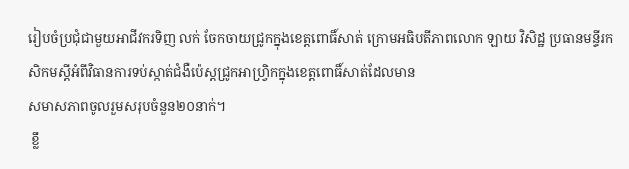រៀបចំប្រជុំជាមួយអាជីវករទិញ លក់ ចែកចាយជ្រូកក្នុងខេត្តពោធិ៍សាត់ ក្រោមអធិបតីភាពលោក ឡាយ វិសិដ្ឋ ប្រធានមន្ទីរកសិកមស្តីអំពីវិធានការទប់ស្កាត់ជំងឺប៉េស្តជ្រូកអាហ្រ្វិកក្នុងខេត្តពោធិ៍សាត់ដែលមាន
សមាសភាពចូលរួមសរុបចំនួន២០នាក់។
 ខ្លឹ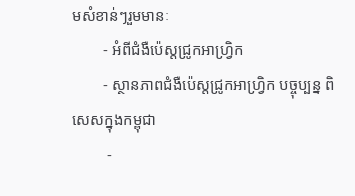មសំខាន់ៗរួមមានៈ
        - អំពីជំងឺប៉េស្តជ្រូកអាហ្វ្រិក
        - ស្ថានភាពជំងឺប៉េស្តជ្រូកអាហ្វ្រិក បច្ចុប្បន្ន ពិសេសក្នុងកម្ពុជា
         -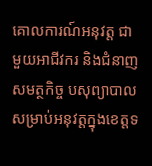គោលការណ៍អនុវត្ត ជាមួយអាជីវករ និងជំនាញសមត្ថកិច្ច បសុព្យាបាលសម្រាប់អនុវត្តក្នុងខេត្តទ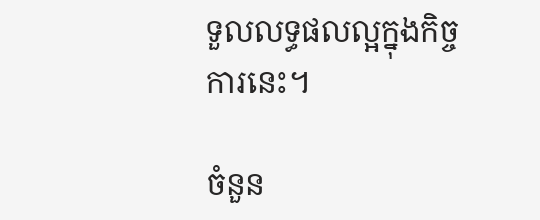ទួលលទ្ធផលល្អក្នុងកិច្ចការនេះ។

ចំនួន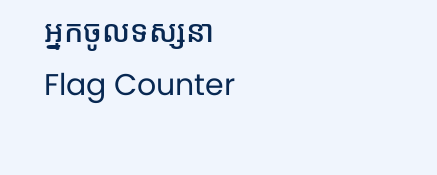អ្នកចូលទស្សនា
Flag Counter